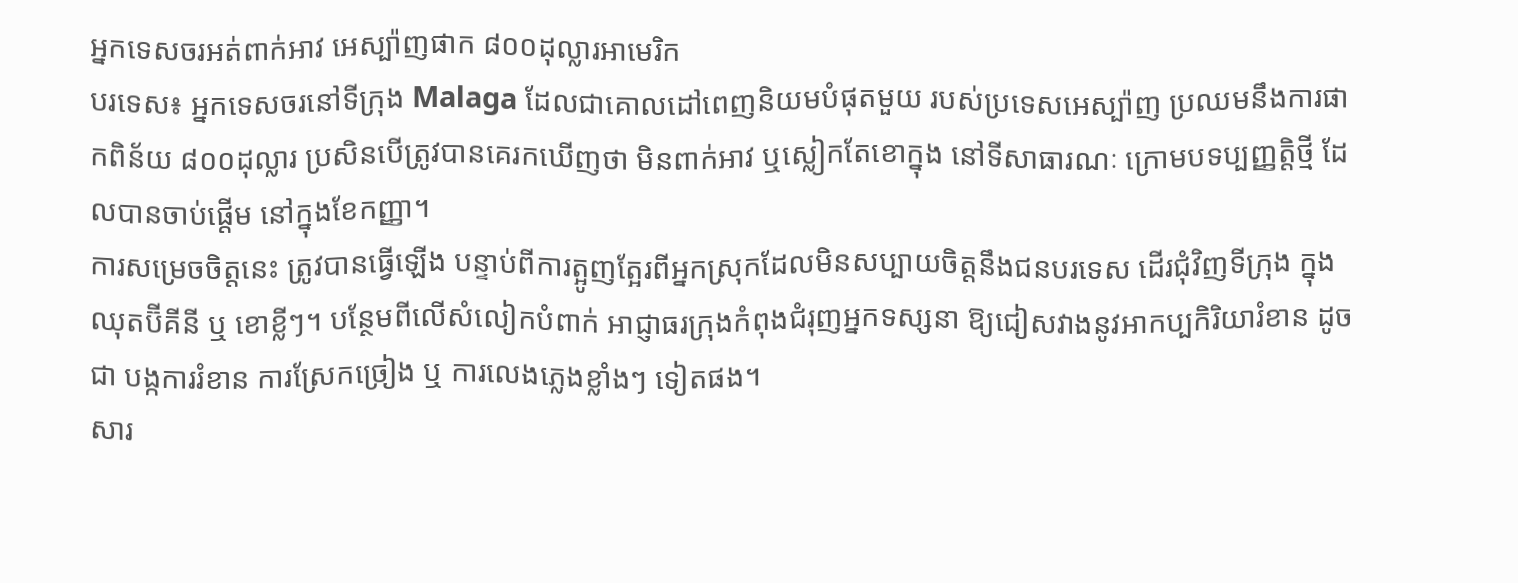អ្នកទេសចរអត់ពាក់អាវ អេស្ប៉ាញផាក ៨០០ដុល្លារអាមេរិក
បរទេស៖ អ្នកទេសចរនៅទីក្រុង Malaga ដែលជាគោលដៅពេញនិយមបំផុតមួយ របស់ប្រទេសអេស្ប៉ាញ ប្រឈមនឹងការផាកពិន័យ ៨០០ដុល្លារ ប្រសិនបើត្រូវបានគេរកឃើញថា មិនពាក់អាវ ឬស្លៀកតែខោក្នុង នៅទីសាធារណៈ ក្រោមបទប្បញ្ញត្តិថ្មី ដែលបានចាប់ផ្តើម នៅក្នុងខែកញ្ញា។
ការសម្រេចចិត្តនេះ ត្រូវបានធ្វើឡើង បន្ទាប់ពីការត្អូញត្អែរពីអ្នកស្រុកដែលមិនសប្បាយចិត្តនឹងជនបរទេស ដើរជុំវិញទីក្រុង ក្នុងឈុតប៊ីគីនី ឬ ខោខ្លីៗ។ បន្ថែមពីលើសំលៀកបំពាក់ អាជ្ញាធរក្រុងកំពុងជំរុញអ្នកទស្សនា ឱ្យជៀសវាងនូវអាកប្បកិរិយារំខាន ដូចជា បង្កការរំខាន ការស្រែកច្រៀង ឬ ការលេងភ្លេងខ្លាំងៗ ទៀតផង។
សារ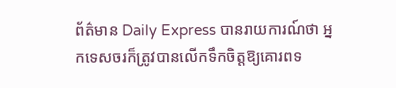ព័ត៌មាន Daily Express បានរាយការណ៍ថា អ្នកទេសចរក៏ត្រូវបានលើកទឹកចិត្តឱ្យគោរពទ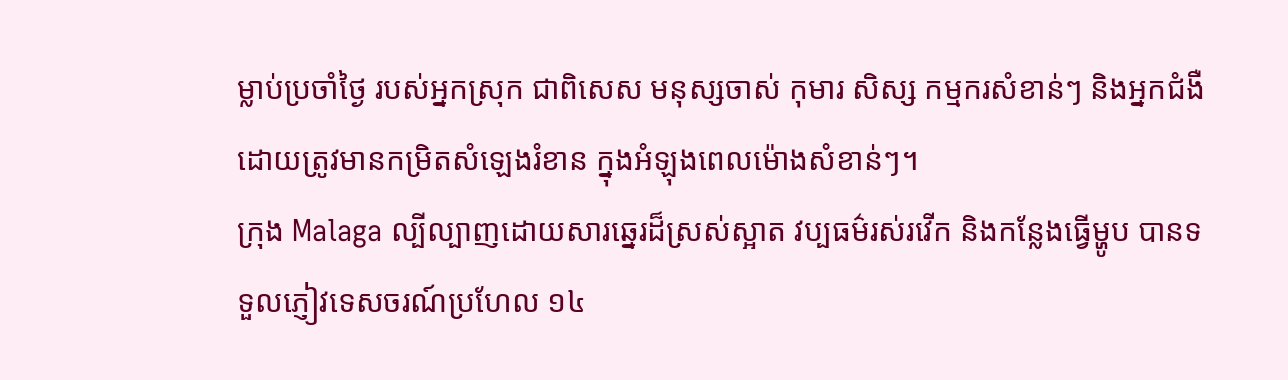ម្លាប់ប្រចាំថ្ងៃ របស់អ្នកស្រុក ជាពិសេស មនុស្សចាស់ កុមារ សិស្ស កម្មករសំខាន់ៗ និងអ្នកជំងឺ ដោយត្រូវមានកម្រិតសំឡេងរំខាន ក្នុងអំឡុងពេលម៉ោងសំខាន់ៗ។
ក្រុង Malaga ល្បីល្បាញដោយសារឆ្នេរដ៏ស្រស់ស្អាត វប្បធម៌រស់រវើក និងកន្លែងធ្វើម្ហូប បានទទួលភ្ញៀវទេសចរណ៍ប្រហែល ១៤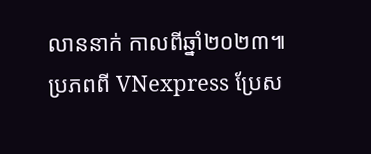លាននាក់ កាលពីឆ្នាំ២០២៣៕
ប្រភពពី VNexpress ប្រែស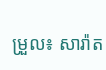ម្រួល៖ សារ៉ាត